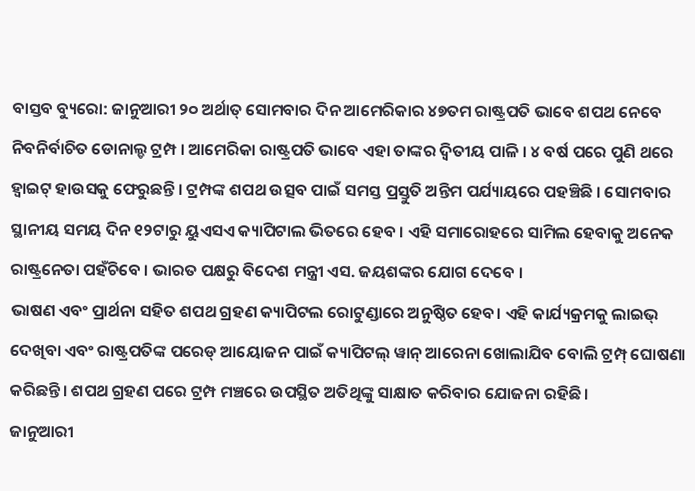ବାସ୍ତବ ବ୍ୟୁରୋ: ଜାନୁଆରୀ ୨୦ ଅର୍ଥାତ୍ ସୋମବାର ଦିନ ଆମେରିକାର ୪୭ତମ ରାଷ୍ଟ୍ରପତି ଭାବେ ଶପଥ ନେବେ ନିବନିର୍ବାଚିତ ଡୋନାଲ୍ଡ ଟ୍ରମ୍ପ । ଆମେରିକା ରାଷ୍ଟ୍ରପତି ଭାବେ ଏହା ତାଙ୍କର ଦ୍ବିତୀୟ ପାଳି । ୪ ବର୍ଷ ପରେ ପୁଣି ଥରେ ହ୍ବାଇଟ୍ ହାଉସକୁ ଫେରୁଛନ୍ତି । ଟ୍ରମ୍ପଙ୍କ ଶପଥ ଉତ୍ସବ ପାଇଁ ସମସ୍ତ ପ୍ରସ୍ତୁତି ଅନ୍ତିମ ପର୍ଯ୍ୟାୟରେ ପହଞ୍ଚିଛି । ସୋମବାର ସ୍ଥାନୀୟ ସମୟ ଦିନ ୧୨ଟାରୁ ୟୁଏସଏ କ୍ୟାପିଟାଲ ଭିତରେ ହେବ । ଏହି ସମାରୋହରେ ସାମିଲ ହେବାକୁ ଅନେକ ରାଷ୍ଟ୍ରନେତା ପହଁଚିବେ । ଭାରତ ପକ୍ଷରୁ ବିଦେଶ ମନ୍ତ୍ରୀ ଏସ. ଜୟଶଙ୍କର ଯୋଗ ଦେବେ ।
ଭାଷଣ ଏବଂ ପ୍ରାର୍ଥନା ସହିତ ଶପଥ ଗ୍ରହଣ କ୍ୟାପିଟଲ ରୋଟୁଣ୍ଡାରେ ଅନୁଷ୍ଠିତ ହେବ। ଏହି କାର୍ଯ୍ୟକ୍ରମକୁ ଲାଇଭ୍ ଦେଖିବା ଏବଂ ରାଷ୍ଟ୍ରପତିଙ୍କ ପରେଡ୍ ଆୟୋଜନ ପାଇଁ କ୍ୟାପିଟଲ୍ ୱାନ୍ ଆରେନା ଖୋଲାଯିବ ବୋଲି ଟ୍ରମ୍ପ୍ ଘୋଷଣା କରିଛନ୍ତି। ଶପଥ ଗ୍ରହଣ ପରେ ଟ୍ରମ୍ପ ମଞ୍ଚରେ ଉପସ୍ଥିତ ଅତିଥିଙ୍କୁ ସାକ୍ଷାତ କରିବାର ଯୋଜନା ରହିଛି ।
ଜାନୁଆରୀ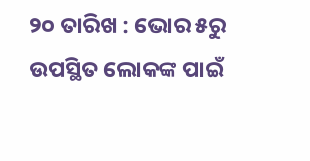୨୦ ତାରିଖ : ଭୋର ୫ରୁ ଉପସ୍ଥିତ ଲୋକଙ୍କ ପାଇଁ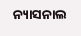ନ୍ୟାସନାଲ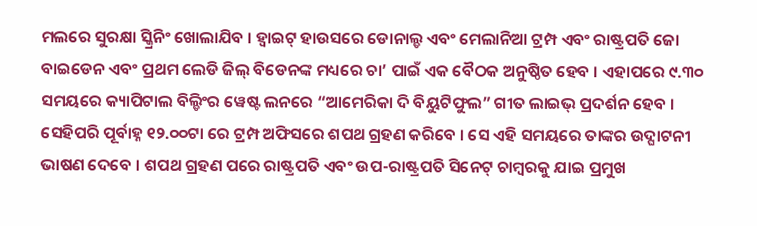ମଲରେ ସୁରକ୍ଷା ସ୍କ୍ରିନିଂ ଖୋଲାଯିବ । ହ୍ବାଇଟ୍ ହାଉସରେ ଡୋନାଲ୍ଡ ଏବଂ ମେଲାନିଆ ଟ୍ରମ୍ପ ଏବଂ ରାଷ୍ଟ୍ରପତି ଜୋ ବାଇଡେନ ଏବଂ ପ୍ରଥମ ଲେଡି ଜିଲ୍ ବିଡେନଙ୍କ ମଧ୍ୟରେ ଚା’ ପାଇଁ ଏକ ବୈଠକ ଅନୁଷ୍ଠିତ ହେବ । ଏହାପରେ ୯.୩୦ ସମୟରେ କ୍ୟାପିଟାଲ ବିଲ୍ଡିଂର ୱେଷ୍ଟ ଲନରେ “ଆମେରିକା ଦି ବିୟୁଟିଫୁଲ” ଗୀତ ଲାଇଭ୍ ପ୍ରଦର୍ଶନ ହେବ । ସେହିପରି ପୂର୍ବାହ୍ନ ୧୨.୦୦ଟା ରେ ଟ୍ରମ୍ପ ଅଫିସରେ ଶପଥ ଗ୍ରହଣ କରିବେ । ସେ ଏହି ସମୟରେ ତାଙ୍କର ଉଦ୍ଘାଟନୀ ଭାଷଣ ଦେବେ । ଶପଥ ଗ୍ରହଣ ପରେ ରାଷ୍ଟ୍ରପତି ଏବଂ ଉପ-ରାଷ୍ଟ୍ରପତି ସିନେଟ୍ ଚାମ୍ବରକୁ ଯାଇ ପ୍ରମୁଖ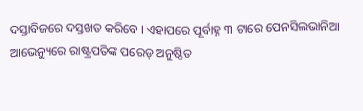ଦସ୍ତାବିଜରେ ଦସ୍ତଖତ କରିବେ । ଏହାପରେ ପୂର୍ବାହ୍ନ ୩ ଟାରେ ପେନସିଲଭାନିଆ ଆଭେନ୍ୟୁରେ ରାଷ୍ଟ୍ରପତିଙ୍କ ପରେଡ୍ ଅନୁଷ୍ଠିତ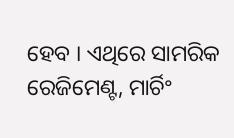ହେବ । ଏଥିରେ ସାମରିକ ରେଜିମେଣ୍ଟ, ମାର୍ଚିଂ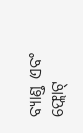ବ୍ୟାଣ୍ଡ ଏବଂ ଫ୍ଲୋଟ୍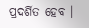ପ୍ରଦର୍ଶିତ ହେବ ।